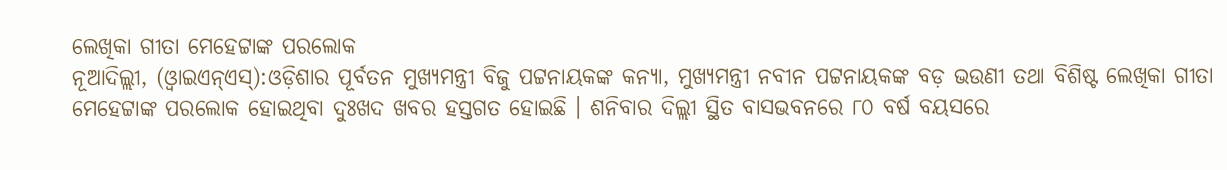ଲେଖିକା ଗୀତା ମେହେଟ୍ଟାଙ୍କ ପରଲୋକ
ନୂଆଦିଲ୍ଲୀ, (ଓ୍ବାଇଏନ୍ଏସ୍):ଓଡ଼ିଶାର ପୂର୍ବତନ ମୁଖ୍ୟମନ୍ତ୍ରୀ ବିଜୁ ପଟ୍ଟନାୟକଙ୍କ କନ୍ୟା, ମୁଖ୍ୟମନ୍ତ୍ରୀ ନବୀନ ପଟ୍ଟନାୟକଙ୍କ ବଡ଼ ଭଉଣୀ ତଥା ବିଶିଷ୍ଟ ଲେଖିକା ଗୀତା ମେହେଟ୍ଟାଙ୍କ ପରଲୋକ ହୋଇଥିବା ଦୁଃଖଦ ଖବର ହସ୍ତଗତ ହୋଇଛି । ଶନିବାର ଦିଲ୍ଲୀ ସ୍ଥିତ ବାସଭବନରେ ୮୦ ବର୍ଷ ବୟସରେ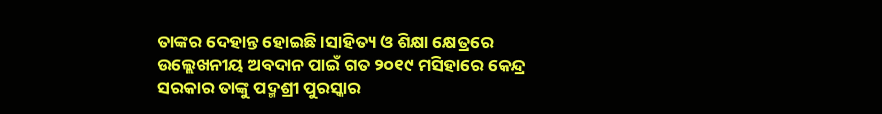ତାଙ୍କର ଦେହାନ୍ତ ହୋଇଛି ।ସାହିତ୍ୟ ଓ ଶିକ୍ଷା କ୍ଷେତ୍ରରେ ଉଲ୍ଲେଖନୀୟ ଅବଦାନ ପାଇଁ ଗତ ୨୦୧୯ ମସିହାରେ କେନ୍ଦ୍ର ସରକାର ତାଙ୍କୁ ପଦ୍ମଶ୍ରୀ ପୁରସ୍କାର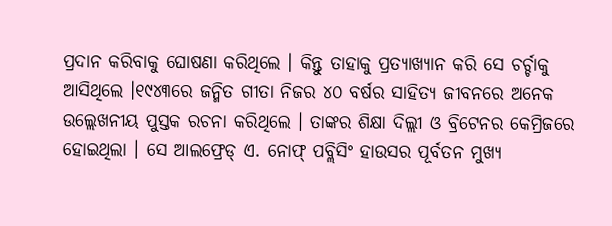ପ୍ରଦାନ କରିବାକୁ ଘୋଷଣା କରିଥିଲେ । କିନ୍ତୁ ତାହାକୁ ପ୍ରତ୍ୟାଖ୍ୟାନ କରି ସେ ଚର୍ଚ୍ଚାକୁ ଆସିଥିଲେ ।୧୯୪୩ରେ ଜନ୍ମିତ ଗୀତା ନିଜର ୪୦ ବର୍ଷର ସାହିତ୍ୟ ଜୀବନରେ ଅନେକ ଉଲ୍ଲେଖନୀୟ ପୁସ୍ତକ ରଚନା କରିଥିଲେ । ତାଙ୍କର ଶିକ୍ଷା ଦିଲ୍ଲୀ ଓ ବ୍ରିଟେନର କେମ୍ରିଜରେ ହୋଇଥିଲା । ସେ ଆଲଫ୍ରେଡ୍ ଏ. ନୋଫ୍ ପବ୍ଲିସିଂ ହାଉସର ପୂର୍ବତନ ମୁଖ୍ୟ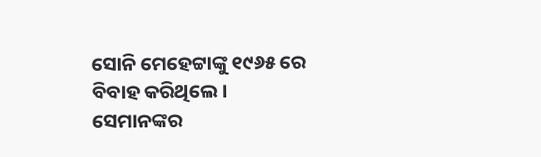ସୋନି ମେହେଟ୍ଟାଙ୍କୁ ୧୯୬୫ ରେ ବିବାହ କରିଥିଲେ । ସେମାନଙ୍କର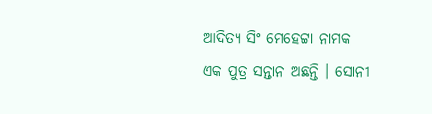ଆଦିତ୍ୟ ସିଂ ମେହେଟ୍ଟା ନାମକ ଏକ ପୁତ୍ର ସନ୍ତାନ ଅଛନ୍ତି । ସୋନୀ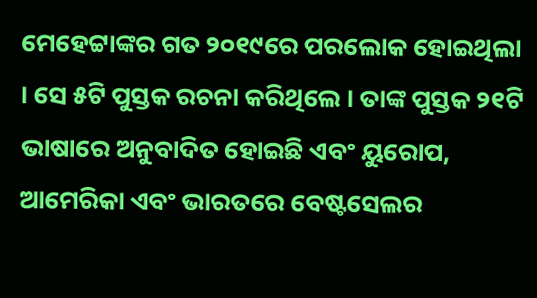ମେହେଟ୍ଟାଙ୍କର ଗତ ୨୦୧୯ରେ ପରଲୋକ ହୋଇଥିଲା । ସେ ୫ଟି ପୁସ୍ତକ ରଚନା କରିଥିଲେ । ତାଙ୍କ ପୁସ୍ତକ ୨୧ଟି ଭାଷାରେ ଅନୁବାଦିତ ହୋଇଛି ଏବଂ ୟୁରୋପ, ଆମେରିକା ଏବଂ ଭାରତରେ ବେଷ୍ଟସେଲର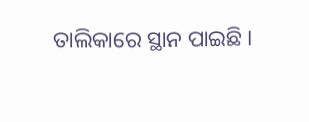ତାଲିକାରେ ସ୍ଥାନ ପାଇଛି ।